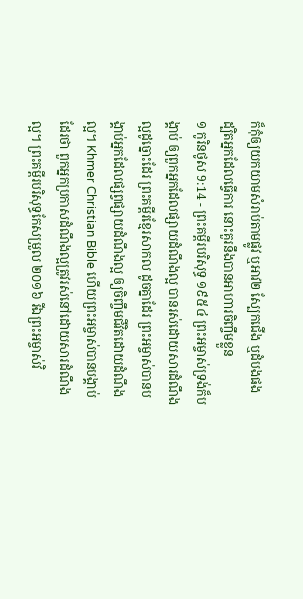ក៏កុំឲ្យយកយាមសំរាប់តាមផ្លូវ ឬអាវ២ ស្បែកជើង ឬដំបងផង ដ្បិតអ្នកដែលធ្វើការ នោះគួរនឹងបានអាហារចិញ្ចឹមខ្លួន
១ កូរិនថូស 9:14 - ព្រះគម្ពីរបរិសុទ្ធ ១៩៥៤ ព្រះអម្ចាស់ទ្រង់ក៏បង្គាប់ ឲ្យពួកអ្នកដែលផ្សាយដំណឹងល្អ បានរស់ដោយសារដំណឹងល្អដូច្នោះដែរ ព្រះគម្ពីរខ្មែរសាកល ដូចគ្នាដែរ ព្រះអម្ចាស់បានបង្គាប់អ្នកដែលផ្សព្វផ្សាយដំណឹងល្អ ឲ្យចិញ្ចឹមជីវិតដោយដំណឹងល្អ។ Khmer Christian Bible ហើយព្រះអម្ចាស់បានបង្គាប់ដែរថា ពួកអ្នកប្រកាសដំណឹងល្អត្រូវរស់នៅដោយសារដំណឹងល្អ។ ព្រះគម្ពីរបរិសុទ្ធកែសម្រួល ២០១៦ រីឯព្រះអម្ចាស់វិ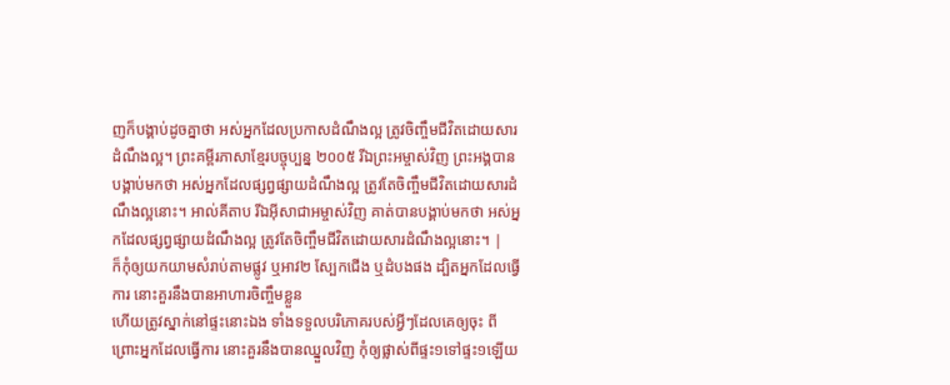ញក៏បង្គាប់ដូចគ្នាថា អស់អ្នកដែលប្រកាសដំណឹងល្អ ត្រូវចិញ្ចឹមជីវិតដោយសារដំណឹងល្អ។ ព្រះគម្ពីរភាសាខ្មែរបច្ចុប្បន្ន ២០០៥ រីឯព្រះអម្ចាស់វិញ ព្រះអង្គបានបង្គាប់មកថា អស់អ្នកដែលផ្សព្វផ្សាយដំណឹងល្អ ត្រូវតែចិញ្ចឹមជីវិតដោយសារដំណឹងល្អនោះ។ អាល់គីតាប រីឯអ៊ីសាជាអម្ចាស់វិញ គាត់បានបង្គាប់មកថា អស់អ្នកដែលផ្សព្វផ្សាយដំណឹងល្អ ត្រូវតែចិញ្ចឹមជីវិតដោយសារដំណឹងល្អនោះ។ |
ក៏កុំឲ្យយកយាមសំរាប់តាមផ្លូវ ឬអាវ២ ស្បែកជើង ឬដំបងផង ដ្បិតអ្នកដែលធ្វើការ នោះគួរនឹងបានអាហារចិញ្ចឹមខ្លួន
ហើយត្រូវស្នាក់នៅផ្ទះនោះឯង ទាំងទទួលបរិភោគរបស់អ្វីៗដែលគេឲ្យចុះ ពីព្រោះអ្នកដែលធ្វើការ នោះគួរនឹងបានឈ្នួលវិញ កុំឲ្យផ្លាស់ពីផ្ទះ១ទៅផ្ទះ១ឡើយ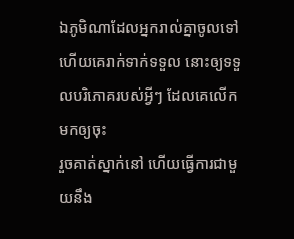ឯភូមិណាដែលអ្នករាល់គ្នាចូលទៅ ហើយគេរាក់ទាក់ទទួល នោះឲ្យទទួលបរិភោគរបស់អ្វីៗ ដែលគេលើកមកឲ្យចុះ
រួចគាត់ស្នាក់នៅ ហើយធ្វើការជាមួយនឹង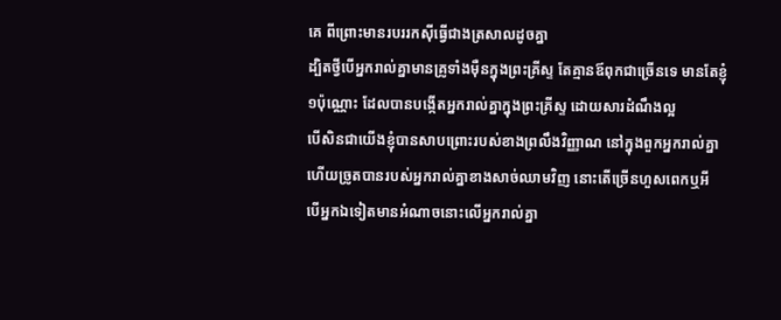គេ ពីព្រោះមានរបររកស៊ីធ្វើជាងត្រសាលដូចគ្នា
ដ្បិតថ្វីបើអ្នករាល់គ្នាមានគ្រូទាំងម៉ឺនក្នុងព្រះគ្រីស្ទ តែគ្មានឪពុកជាច្រើនទេ មានតែខ្ញុំ១ប៉ុណ្ណោះ ដែលបានបង្កើតអ្នករាល់គ្នាក្នុងព្រះគ្រីស្ទ ដោយសារដំណឹងល្អ
បើសិនជាយើងខ្ញុំបានសាបព្រោះរបស់ខាងព្រលឹងវិញ្ញាណ នៅក្នុងពួកអ្នករាល់គ្នា ហើយច្រូតបានរបស់អ្នករាល់គ្នាខាងសាច់ឈាមវិញ នោះតើច្រើនហួសពេកឬអី
បើអ្នកឯទៀតមានអំណាចនោះលើអ្នករាល់គ្នា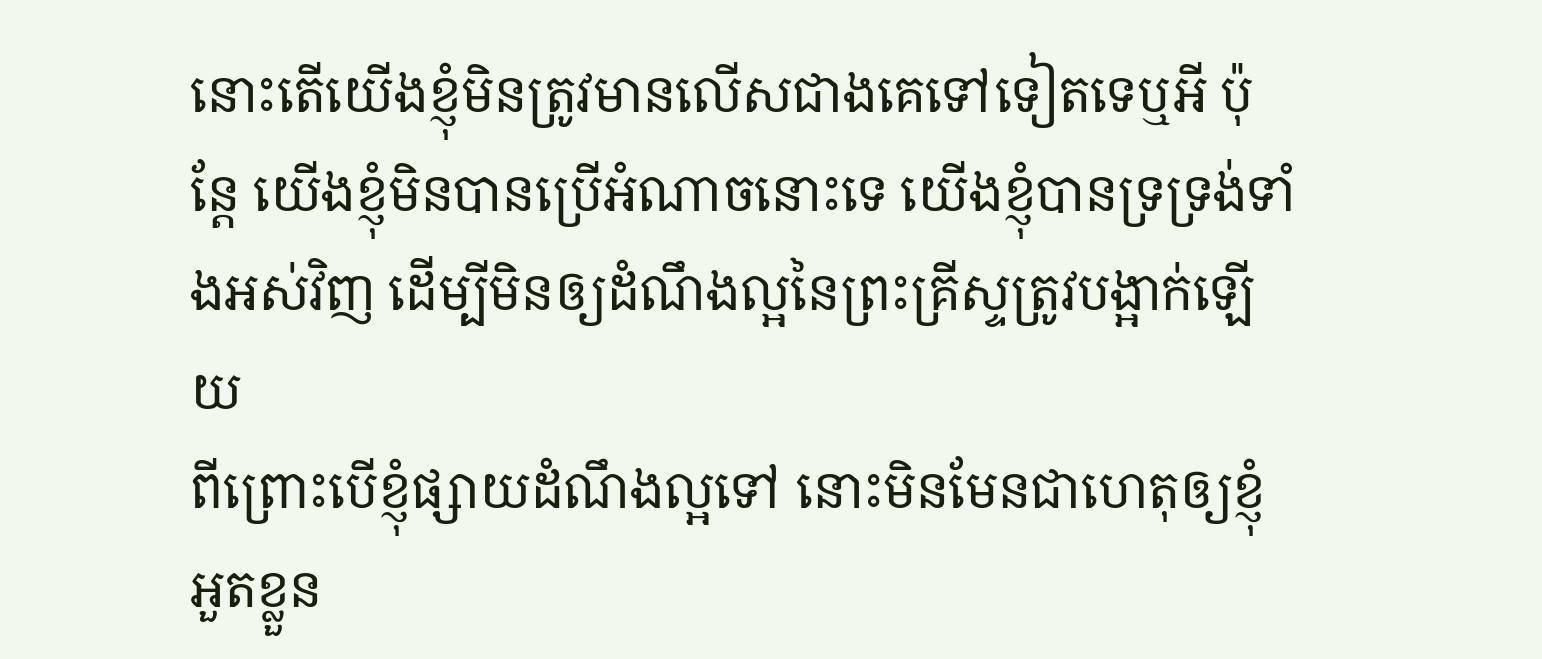នោះតើយើងខ្ញុំមិនត្រូវមានលើសជាងគេទៅទៀតទេឬអី ប៉ុន្តែ យើងខ្ញុំមិនបានប្រើអំណាចនោះទេ យើងខ្ញុំបានទ្រទ្រង់ទាំងអស់វិញ ដើម្បីមិនឲ្យដំណឹងល្អនៃព្រះគ្រីស្ទត្រូវបង្អាក់ឡើយ
ពីព្រោះបើខ្ញុំផ្សាយដំណឹងល្អទៅ នោះមិនមែនជាហេតុឲ្យខ្ញុំអួតខ្លួន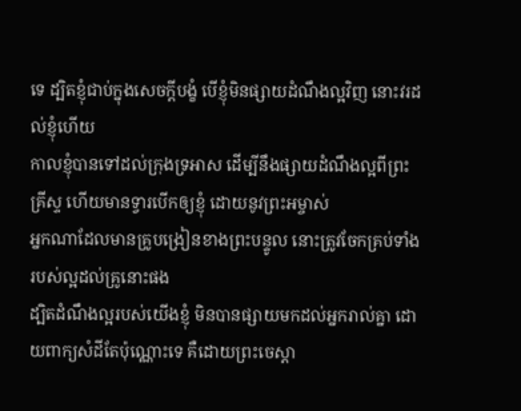ទេ ដ្បិតខ្ញុំជាប់ក្នុងសេចក្ដីបង្ខំ បើខ្ញុំមិនផ្សាយដំណឹងល្អវិញ នោះវរដល់ខ្ញុំហើយ
កាលខ្ញុំបានទៅដល់ក្រុងទ្រអាស ដើម្បីនឹងផ្សាយដំណឹងល្អពីព្រះគ្រីស្ទ ហើយមានទ្វារបើកឲ្យខ្ញុំ ដោយនូវព្រះអម្ចាស់
អ្នកណាដែលមានគ្រូបង្រៀនខាងព្រះបន្ទូល នោះត្រូវចែកគ្រប់ទាំងរបស់ល្អដល់គ្រូនោះផង
ដ្បិតដំណឹងល្អរបស់យើងខ្ញុំ មិនបានផ្សាយមកដល់អ្នករាល់គ្នា ដោយពាក្យសំដីតែប៉ុណ្ណោះទេ គឺដោយព្រះចេស្តា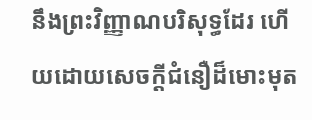នឹងព្រះវិញ្ញាណបរិសុទ្ធដែរ ហើយដោយសេចក្ដីជំនឿដ៏មោះមុត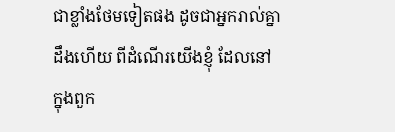ជាខ្លាំងថែមទៀតផង ដូចជាអ្នករាល់គ្នាដឹងហើយ ពីដំណើរយើងខ្ញុំ ដែលនៅក្នុងពួក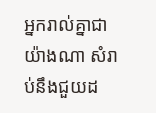អ្នករាល់គ្នាជាយ៉ាងណា សំរាប់នឹងជួយដ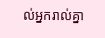ល់អ្នករាល់គ្នា